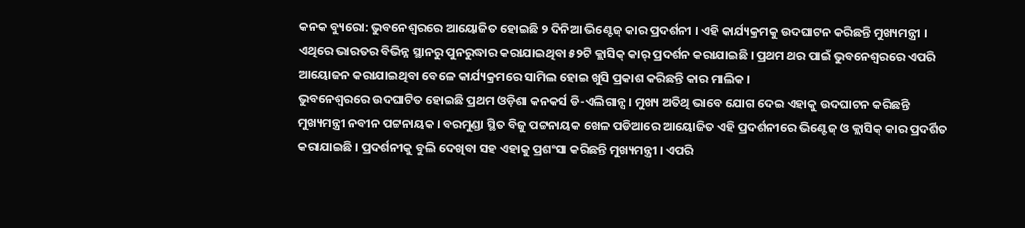କନକ ବ୍ୟୁରୋ: ଭୁବନେଶ୍ୱରରେ ଆୟୋଜିତ ହୋଇଛି ୨ ଦିନିଆ ଭିଣ୍ଟେଜ୍ କାର ପ୍ରଦର୍ଶନୀ । ଏହି କାର୍ଯ୍ୟକ୍ରମକୁ ଉଦଘାଟନ କରିଛନ୍ତି ମୁଖ୍ୟମନ୍ତ୍ରୀ । ଏଥିରେ ଭାରତର ବିଭିନ୍ନ ସ୍ଥାନରୁ ପୁନରୁଦ୍ଧାର କରାଯାଇଥିବା ୫୨ଟି କ୍ଲାସିକ୍ କାର୍ ପ୍ରଦର୍ଶନ କରାଯାଇଛି । ପ୍ରଥମ ଥର ପାଇଁ ଭୁବନେଶ୍ୱରରେ ଏପରି ଆୟୋଜନ କରାଯାଇଥିବା ବେଳେ କାର୍ଯ୍ୟକ୍ରମରେ ସାମିଲ ହୋଇ ଖୁସି ପ୍ରକାଶ କରିଛନ୍ତି କାର ମାଲିକ ।
ଭୁବନେଶ୍ୱରରେ ଉଦଘାଟିତ ହୋଇଛି ପ୍ରଥମ ଓଡ଼ିଶା କନକର୍ସ ଡି-ଏଲିଗାନ୍ସ । ମୁଖ୍ୟ ଅତିଥି ଭାବେ ଯୋଗ ଦେଇ ଏହାକୁ ଉଦଘାଟନ କରିଛନ୍ତି ମୁଖ୍ୟମନ୍ତ୍ରୀ ନବୀନ ପଟ୍ଟନାୟକ । ବରମୁଣ୍ଡା ସ୍ଥିତ ବିଜୁ ପଟ୍ଟନାୟକ ଖେଳ ପଡିଆରେ ଆୟୋଜିତ ଏହି ପ୍ରଦର୍ଶନୀରେ ଭିଣ୍ଟେଜ୍ ଓ କ୍ଲାସିକ୍ କାର ପ୍ରଦର୍ଶିତ କରାଯାଇଛି । ପ୍ରଦର୍ଶନୀକୁ ବୁଲି ଦେଖିବା ସହ ଏହାକୁ ପ୍ରଶଂସା କରିଛନ୍ତି ମୁଖ୍ୟମନ୍ତ୍ରୀ । ଏପରି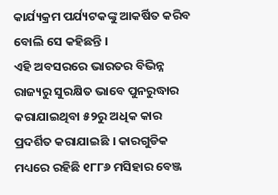କାର୍ଯ୍ୟକ୍ରମ ପର୍ଯ୍ୟଟକଙ୍କୁ ଆକର୍ଷିତ କରିବ ବୋଲି ସେ କହିଛନ୍ତି ।
ଏହି ଅବସରରେ ଭାରତର ବିଭିନ୍ନ ରାଜ୍ୟରୁ ସୁରକ୍ଷିତ ଭାବେ ପୁନରୁଦ୍ଧାର କରାଯାଇଥିବା ୫୨ରୁ ଅଧିକ କାର ପ୍ରଦର୍ଶିତ କରାଯାଇଛି । କାରଗୁଡିକ ମଧ୍ୟରେ ରହିଛି ୧୮୮୬ ମସିହାର ବେଞ୍ଜ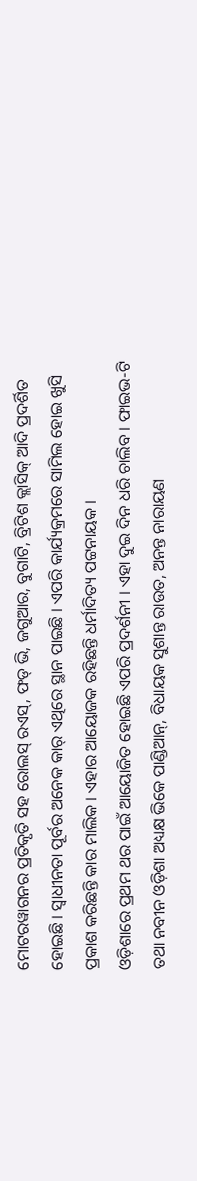ମୋଟରୱାଗନର ପ୍ରତିକୃତି ସହ ରୋଲସ୍ ରଏସ୍, ଫଡ୍ ଭି, ଜଗୁଆର, ବୁଗାଟି, ବ୍ରିଟିଶ କ୍ଲାସିକ୍ ଆଦି ପ୍ରଦର୍ଶିତ ହୋଇଛି । ସ୍ୱାଧୀନତା ପୂର୍ବର ଅନେକ କାର୍ ଏଥିରେ ସ୍ଥାନ ପାଇଛି । ଏପରି କାର୍ଯ୍ୟକ୍ରମରେ ସାମିଲ ହୋଇ ଖୁସି ପ୍ରକାଶ କରିଛନ୍ତି କାର ମାଲିକ । ଏହାର ଆୟୋଜକ ରହିଛନ୍ତି ଧର୍ମାଦିତ୍ୟ ପଟ୍ଟନାୟକ ।
ଓଡ଼ିଶାରେ ପ୍ରଥମ ଥର ପାଇଁ ଆୟୋଜିତ ହୋଇଛି ଏପରି ପ୍ରଦର୍ଶନୀ । ଏହା ଦୁଇ ଦିନ ଧରି ଚାଲିବ । ଫାଇଭ-ଟି ତଥା ନବୀନ ଓଡ଼ିଶା ଅଧ୍ୟକ୍ଷ ଭିକେ ପାଣ୍ଡିଆନ୍, ବିଧାୟକ ସୁଶାନ୍ତ ରାଉତ, ଅନନ୍ତ ନାରାୟଣ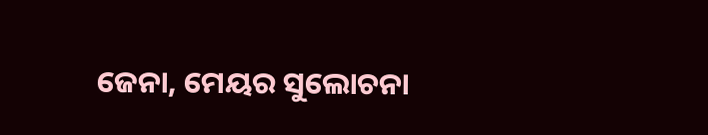ଜେନା, ମେୟର ସୁଲୋଚନା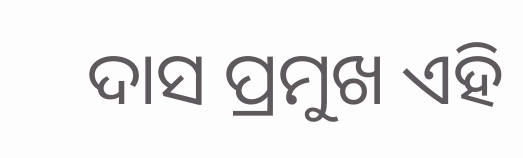ଦାସ ପ୍ରମୁଖ ଏହି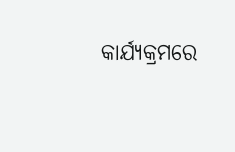କାର୍ଯ୍ୟକ୍ରମରେ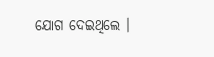ଯୋଗ ଦେଇଥିଲେ ।